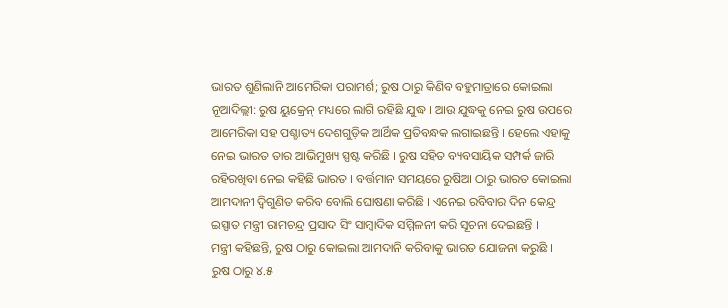ଭାରତ ଶୁଣିଲାନି ଆମେରିକା ପରାମର୍ଶ; ରୁଷ ଠାରୁ କିଣିବ ବହୁମାତ୍ରାରେ କୋଇଲା
ନୂଆଦିଲ୍ଲୀ: ରୁଷ ୟୁକ୍ରେନ୍ ମଧ୍ୟରେ ଲାଗି ରହିଛି ଯୁଦ୍ଧ । ଆଉ ଯୁଦ୍ଧକୁ ନେଇ ରୁଷ ଉପରେ ଆମେରିକା ସହ ପଶ୍ଚାତ୍ୟ ଦେଶଗୁଡ଼ିକ ଆର୍ଥିକ ପ୍ରତିବନ୍ଧକ ଲଗାଇଛନ୍ତି । ହେଲେ ଏହାକୁ ନେଇ ଭାରତ ତାର ଆଭିମୁଖ୍ୟ ସ୍ପଷ୍ଟ କରିଛି । ରୁଷ ସହିତ ବ୍ୟବସାୟିକ ସମ୍ପର୍କ ଜାରି ରହିରଖିବା ନେଇ କହିଛି ଭାରତ । ବର୍ତ୍ତମାନ ସମୟରେ ରୁଷିଆ ଠାରୁ ଭାରତ କୋଇଲା ଆମଦାନୀ ଦ୍ବିଗୁଣିତ କରିବ ବୋଲି ଘୋଷଣା କରିଛି । ଏନେଇ ରବିବାର ଦିନ କେନ୍ଦ୍ର ଇସ୍ପାତ ମନ୍ତ୍ରୀ ରାମଚନ୍ଦ୍ର ପ୍ରସାଦ ସିଂ ସାମ୍ବାଦିକ ସମ୍ମିଳନୀ କରି ସୂଚନା ଦେଇଛନ୍ତି ।
ମନ୍ତ୍ରୀ କହିଛନ୍ତି, ରୁଷ ଠାରୁ କୋଇଲା ଆମଦାନି କରିବାକୁ ଭାରତ ଯୋଜନା କରୁଛି । ରୁଷ ଠାରୁ ୪.୫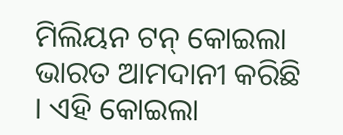ମିଲିୟନ ଟନ୍ କୋଇଲା ଭାରତ ଆମଦାନୀ କରିଛି । ଏହି କୋଇଲା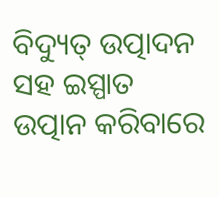ବିଦ୍ୟୁତ୍ ଉତ୍ପାଦନ ସହ ଇସ୍ପାତ ଉତ୍ପାନ କରିବାରେ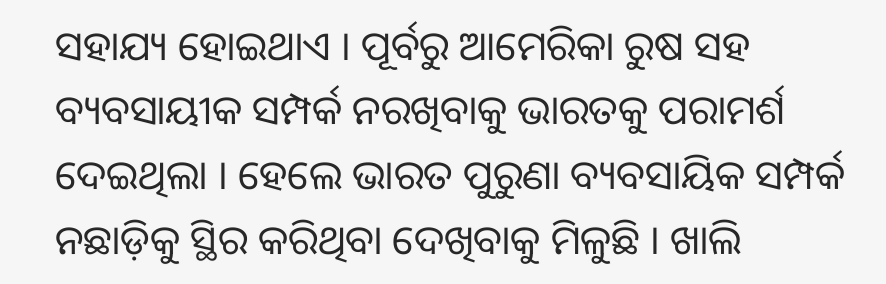ସହାଯ୍ୟ ହୋଇଥାଏ । ପୂର୍ବରୁ ଆମେରିକା ରୁଷ ସହ ବ୍ୟବସାୟୀକ ସମ୍ପର୍କ ନରଖିବାକୁ ଭାରତକୁ ପରାମର୍ଶ ଦେଇଥିଲା । ହେଲେ ଭାରତ ପୁରୁଣା ବ୍ୟବସାୟିକ ସମ୍ପର୍କ ନଛାଡ଼ିକୁ ସ୍ଥିର କରିଥିବା ଦେଖିବାକୁ ମିଳୁଛି । ଖାଲି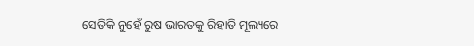ସେତିକି ନୁହେଁ ରୁଷ ଭାରତକୁ ରିହାତି ମୂଲ୍ୟରେ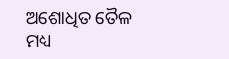ଅଶୋଧିତ ତୈଳ ମଧ୍ୟ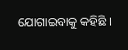ଯୋଗାଇବାକୁ କହିଛି ।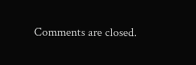Comments are closed.